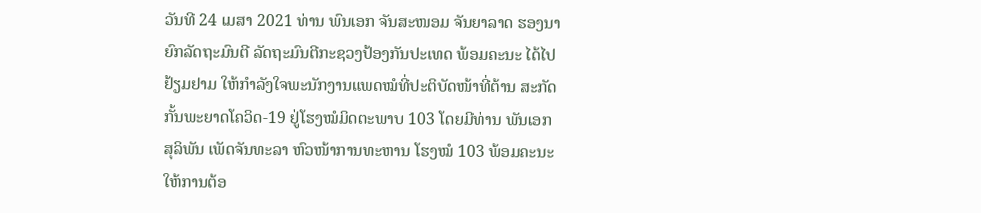ວັນທີ 24 ເມສາ 2021 ທ່ານ ພົນເອກ ຈັນສະໜອມ ຈັນຍາລາດ ຮອງນາຍົກລັດຖະມົນຕີ ລັດຖະມົນຕີກະຊວງປ້ອງກັນປະເທດ ພ້ອມຄະນະ ໄດ້ໄປຢ້ຽມຢາມ ໃຫ້ກຳລັງໃຈພະນັກງານແພດໝໍທີ່ປະຕິບັດໜ້າທີ່ຕ້ານ ສະກັດກັ້ນພະຍາດໂຄວິດ-19 ຢູ່ໂຮງໝໍມິດຕະພາບ 103 ໂດຍມີທ່ານ ພັນເອກ ສຸລິພັນ ເພັດຈັນທະລາ ຫົວໜ້າການທະຫານ ໂຮງໝໍ 103 ພ້ອມຄະນະໃຫ້ການຕ້ອ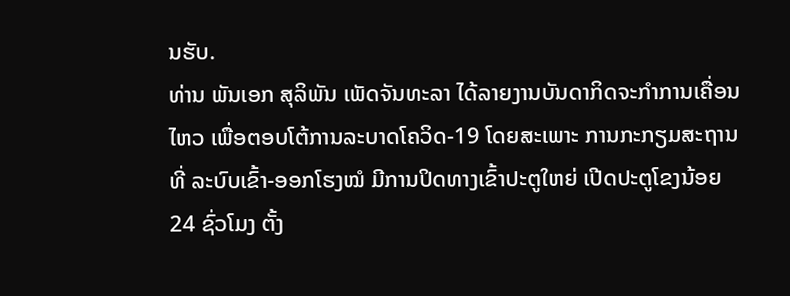ນຮັບ.
ທ່ານ ພັນເອກ ສຸລິພັນ ເພັດຈັນທະລາ ໄດ້ລາຍງານບັນດາກິດຈະກຳການເຄື່ອນໄຫວ ເພື່ອຕອບໂຕ້ການລະບາດໂຄວິດ-19 ໂດຍສະເພາະ ການກະກຽມສະຖານທີ່ ລະບົບເຂົ້າ-ອອກໂຮງໝໍ ມີການປິດທາງເຂົ້າປະຕູໃຫຍ່ ເປີດປະຕູໂຂງນ້ອຍ 24 ຊົ່ວໂມງ ຕັ້ງ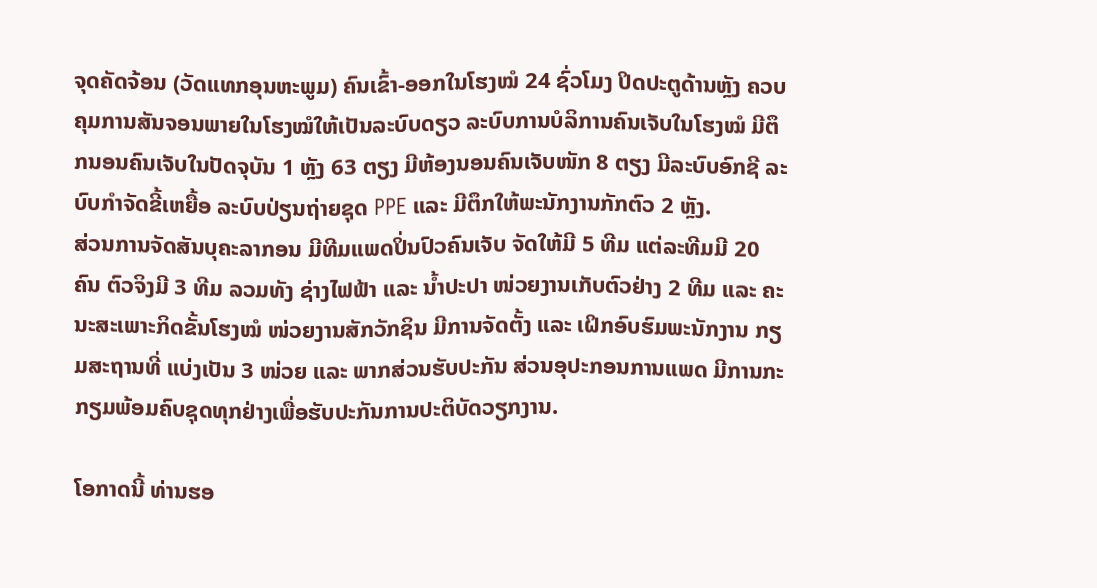ຈຸດຄັດຈ້ອນ (ວັດແທກອຸນຫະພູມ) ຄົນເຂົ້າ-ອອກໃນໂຮງໝໍ 24 ຊົ່ວໂມງ ປິດປະຕູດ້ານຫຼັງ ຄວບຄຸມການສັນຈອນພາຍໃນໂຮງໝໍໃຫ້ເປັນລະບົບດຽວ ລະບົບການບໍລິການຄົນເຈັບໃນໂຮງໝໍ ມີຕຶກນອນຄົນເຈັບໃນປັດຈຸບັນ 1 ຫຼັງ 63 ຕຽງ ມີຫ້ອງນອນຄົນເຈັບໜັກ 8 ຕຽງ ມີລະບົບອົກຊີ ລະບົບກຳຈັດຂີ້ເຫຍື້ອ ລະບົບປ່ຽນຖ່າຍຊຸດ PPE ແລະ ມີຕຶກໃຫ້ພະນັກງານກັກຕົວ 2 ຫຼັງ.
ສ່ວນການຈັດສັນບຸຄະລາກອນ ມີທີມແພດປິ່ນປົວຄົນເຈັບ ຈັດໃຫ້ມີ 5 ທີມ ແຕ່ລະທີມມີ 20 ຄົນ ຕົວຈິງມີ 3 ທີມ ລວມທັງ ຊ່າງໄຟຟ້າ ແລະ ນ້ຳປະປາ ໜ່ວຍງານເກັບຕົວຢ່າງ 2 ທີມ ແລະ ຄະນະສະເພາະກິດຂັ້ນໂຮງໝໍ ໜ່ວຍງານສັກວັກຊິນ ມີການຈັດຕັ້ງ ແລະ ເຝິກອົບຮົມພະນັກງານ ກຽມສະຖານທີ່ ແບ່ງເປັນ 3 ໜ່ວຍ ແລະ ພາກສ່ວນຮັບປະກັນ ສ່ວນອຸປະກອນການແພດ ມີການກະກຽມພ້ອມຄົບຊຸດທຸກຢ່າງເພື່ອຮັບປະກັນການປະຕິບັດວຽກງານ.

ໂອກາດນີ້ ທ່ານຮອ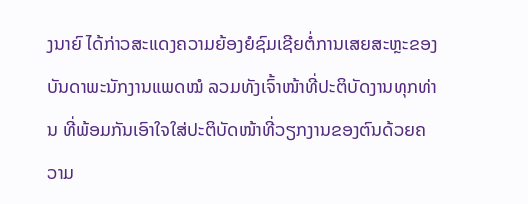ງນາຍົ ໄດ້ກ່າວສະແດງຄວາມຍ້ອງຍໍຊົມເຊີຍຕໍ່ການເສຍສະຫຼະຂອງບັນດາພະນັກງານແພດໝໍ ລວມທັງເຈົ້າໜ້າທີ່ປະຕິບັດງານທຸກທ່ານ ທີ່ພ້ອມກັນເອົາໃຈໃສ່ປະຕິບັດໜ້າທີ່ວຽກງານຂອງຕົນດ້ວຍຄວາມ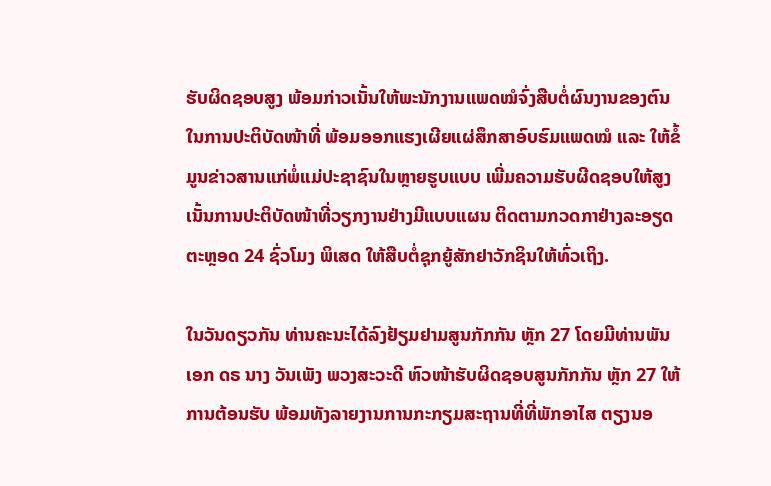ຮັບຜິດຊອບສູງ ພ້ອມກ່າວເນັ້ນໃຫ້ພະນັກງານແພດໝໍຈົ່ງສືບຕໍ່ຜົນງານຂອງຕົນ ໃນການປະຕິບັດໜ້າທີ່ ພ້ອມອອກແຮງເຜີຍແຜ່ສຶກສາອົບຮົມແພດໝໍ ແລະ ໃຫ້ຂໍ້ມູນຂ່າວສານແກ່ພໍ່ແມ່ປະຊາຊົນໃນຫຼາຍຮູບແບບ ເພີ່ມຄວາມຮັບຜີດຊອບໃຫ້ສູງ ເນັ້ນການປະຕິບັດໜ້າທີ່ວຽກງານຢ່າງມີແບບແຜນ ຕິດຕາມກວດກາຢ່າງລະອຽດຕະຫຼອດ 24 ຊົ່ວໂມງ ພິເສດ ໃຫ້ສືບຕໍ່ຊຸກຍູ້ສັກຢາວັກຊິນໃຫ້ທົ່ວເຖິງ.

ໃນວັນດຽວກັນ ທ່ານຄະນະໄດ້ລົງຢ້ຽມຢາມສູນກັກກັນ ຫຼັກ 27 ໂດຍມີທ່ານພັນເອກ ດຣ ນາງ ວັນເພັງ ພວງສະວະດີ ຫົວໜ້າຮັບຜິດຊອບສູນກັກກັນ ຫຼັກ 27 ໃຫ້ການຕ້ອນຮັບ ພ້ອມທັງລາຍງານການກະກຽມສະຖານທີ່ທີ່ພັກອາໄສ ຕຽງນອ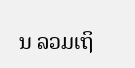ນ ລວມເຖິ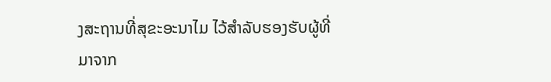ງສະຖານທີ່ສຸຂະອະນາໄມ ໄວ້ສຳລັບຮອງຮັບຜູ້ທີ່ມາຈາກ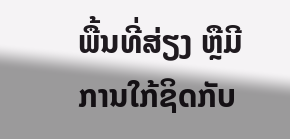ພື້ນທີ່ສ່ຽງ ຫຼືມີການໃກ້ຊິດກັບ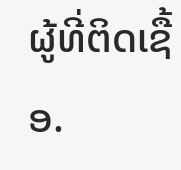ຜູ້ທີ່ຕິດເຊື້ອ.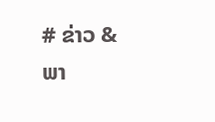# ຂ່າວ & ພາ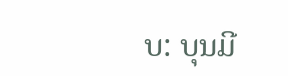ບ: ບຸນມີ